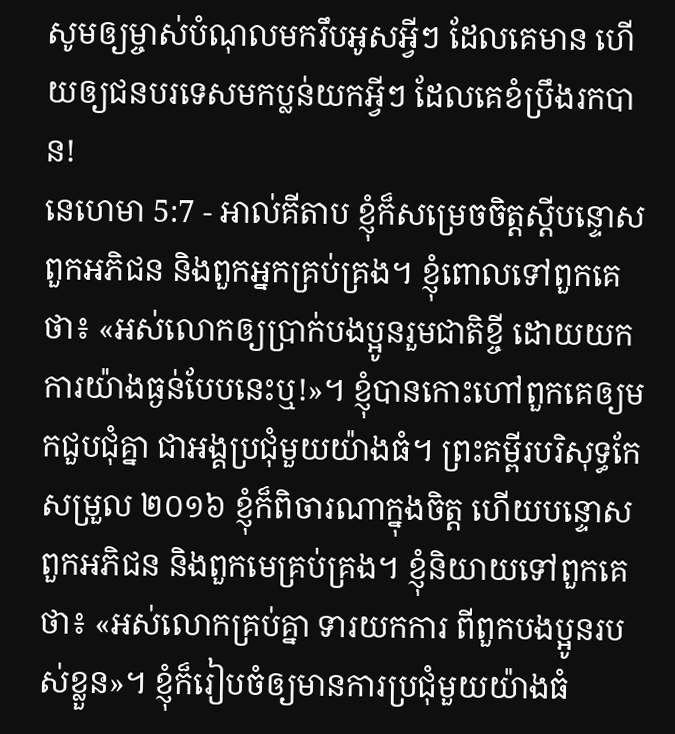សូមឲ្យម្ចាស់បំណុលមករឹបអូសអ្វីៗ ដែលគេមាន ហើយឲ្យជនបរទេសមកប្លន់យកអ្វីៗ ដែលគេខំប្រឹងរកបាន!
នេហេមា 5:7 - អាល់គីតាប ខ្ញុំក៏សម្រេចចិត្តស្ដីបន្ទោសពួកអភិជន និងពួកអ្នកគ្រប់គ្រង។ ខ្ញុំពោលទៅពួកគេថា៖ «អស់លោកឲ្យប្រាក់បងប្អូនរួមជាតិខ្ចី ដោយយកការយ៉ាងធ្ងន់បែបនេះឬ!»។ ខ្ញុំបានកោះហៅពួកគេឲ្យមកជួបជុំគ្នា ជាអង្គប្រជុំមួយយ៉ាងធំ។ ព្រះគម្ពីរបរិសុទ្ធកែសម្រួល ២០១៦ ខ្ញុំក៏ពិចារណាក្នុងចិត្ត ហើយបន្ទោសពួកអភិជន និងពួកមេគ្រប់គ្រង។ ខ្ញុំនិយាយទៅពួកគេថា៖ «អស់លោកគ្រប់គ្នា ទារយកការ ពីពួកបងប្អូនរបស់ខ្លួន»។ ខ្ញុំក៏រៀបចំឲ្យមានការប្រជុំមួយយ៉ាងធំ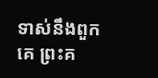ទាស់នឹងពួកគេ ព្រះគ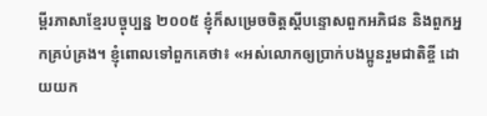ម្ពីរភាសាខ្មែរបច្ចុប្បន្ន ២០០៥ ខ្ញុំក៏សម្រេចចិត្តស្ដីបន្ទោសពួកអភិជន និងពួកអ្នកគ្រប់គ្រង។ ខ្ញុំពោលទៅពួកគេថា៖ «អស់លោកឲ្យប្រាក់បងប្អូនរួមជាតិខ្ចី ដោយយក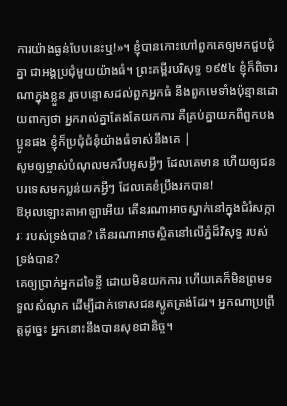ការយ៉ាងធ្ងន់បែបនេះឬ!»។ ខ្ញុំបានកោះហៅពួកគេឲ្យមកជួបជុំគ្នា ជាអង្គប្រជុំមួយយ៉ាងធំ។ ព្រះគម្ពីរបរិសុទ្ធ ១៩៥៤ ខ្ញុំក៏ពិចារណាក្នុងខ្លួន រួចបន្ទោសដល់ពួកអ្នកធំ នឹងពួកមេទាំងប៉ុន្មានដោយពាក្យថា អ្នករាល់គ្នាតែងតែយកការ គឺគ្រប់គ្នាយកពីពួកបងប្អូនផង ខ្ញុំក៏ប្រជុំជំនុំយ៉ាងធំទាស់នឹងគេ |
សូមឲ្យម្ចាស់បំណុលមករឹបអូសអ្វីៗ ដែលគេមាន ហើយឲ្យជនបរទេសមកប្លន់យកអ្វីៗ ដែលគេខំប្រឹងរកបាន!
ឱអុលឡោះតាអាឡាអើយ តើនរណាអាចស្នាក់នៅក្នុងជំរំសក្ការៈ របស់ទ្រង់បាន? តើនរណាអាចស្ថិតនៅលើភ្នំដ៏វិសុទ្ធ របស់ទ្រង់បាន?
គេឲ្យប្រាក់អ្នកដទៃខ្ចី ដោយមិនយកការ ហើយគេក៏មិនព្រមទទួលសំណូក ដើម្បីដាក់ទោសជនស្លូតត្រង់ដែរ។ អ្នកណាប្រព្រឹត្តដូច្នេះ អ្នកនោះនឹងបានសុខជានិច្ច។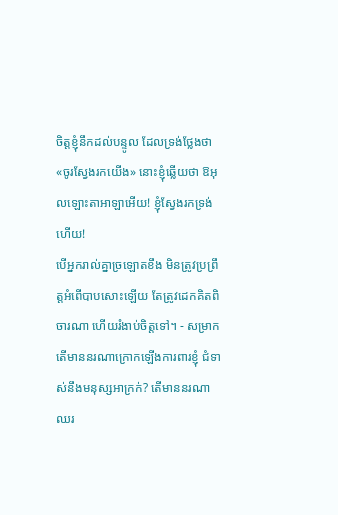ចិត្តខ្ញុំនឹកដល់បន្ទូល ដែលទ្រង់ថ្លែងថា «ចូរស្វែងរកយើង» នោះខ្ញុំឆ្លើយថា ឱអុលឡោះតាអាឡាអើយ! ខ្ញុំស្វែងរកទ្រង់ហើយ!
បើអ្នករាល់គ្នាច្រឡោតខឹង មិនត្រូវប្រព្រឹត្តអំពើបាបសោះឡើយ តែត្រូវដេកគិតពិចារណា ហើយរំងាប់ចិត្តទៅ។ - សម្រាក
តើមាននរណាក្រោកឡើងការពារខ្ញុំ ជំទាស់នឹងមនុស្សអាក្រក់? តើមាននរណាឈរ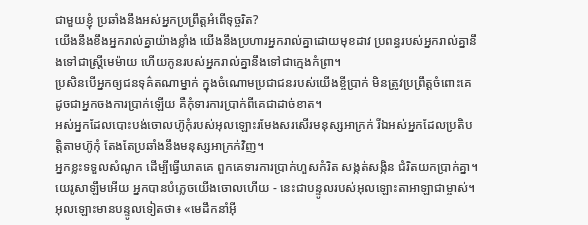ជាមួយខ្ញុំ ប្រឆាំងនឹងអស់អ្នកប្រព្រឹត្តអំពើទុច្ចរិត?
យើងនឹងខឹងអ្នករាល់គ្នាយ៉ាងខ្លាំង យើងនឹងប្រហារអ្នករាល់គ្នាដោយមុខដាវ ប្រពន្ធរបស់អ្នករាល់គ្នានឹងទៅជាស្ត្រីមេម៉ាយ ហើយកូនរបស់អ្នករាល់គ្នានឹងទៅជាក្មេងកំព្រា។
ប្រសិនបើអ្នកឲ្យជនទុគ៌តណាម្នាក់ ក្នុងចំណោមប្រជាជនរបស់យើងខ្ចីប្រាក់ មិនត្រូវប្រព្រឹត្តចំពោះគេ ដូចជាអ្នកចងការប្រាក់ឡើយ គឺកុំទារការប្រាក់ពីគេជាដាច់ខាត។
អស់អ្នកដែលបោះបង់ចោលហ៊ូកុំរបស់អុលឡោះរមែងសរសើរមនុស្សអាក្រក់ រីឯអស់អ្នកដែលប្រតិបត្តិតាមហ៊ូកុំ តែងតែប្រឆាំងនឹងមនុស្សអាក្រក់វិញ។
អ្នកខ្លះទទួលសំណូក ដើម្បីធ្វើឃាតគេ ពួកគេទារការប្រាក់ហួសកំរិត សង្កត់សង្កិន ជំរិតយកប្រាក់គ្នា។ យេរូសាឡឹមអើយ អ្នកបានបំភ្លេចយើងចោលហើយ - នេះជាបន្ទូលរបស់អុលឡោះតាអាឡាជាម្ចាស់។
អុលឡោះមានបន្ទូលទៀតថា៖ «មេដឹកនាំអ៊ី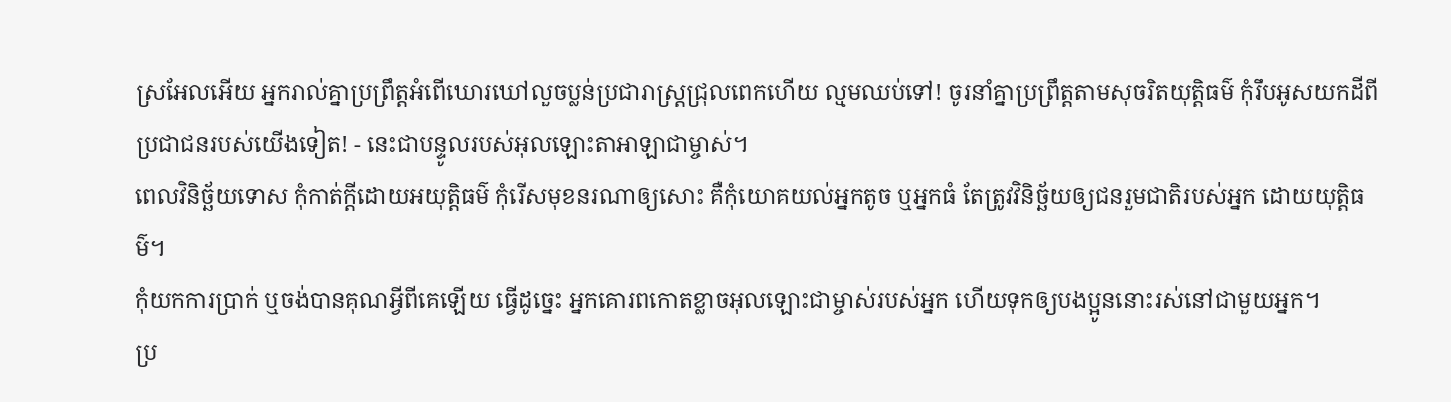ស្រអែលអើយ អ្នករាល់គ្នាប្រព្រឹត្តអំពើឃោរឃៅលួចប្លន់ប្រជារាស្ត្រជ្រុលពេកហើយ ល្មមឈប់ទៅ! ចូរនាំគ្នាប្រព្រឹត្តតាមសុចរិតយុត្តិធម៌ កុំរឹបអូសយកដីពីប្រជាជនរបស់យើងទៀត! - នេះជាបន្ទូលរបស់អុលឡោះតាអាឡាជាម្ចាស់។
ពេលវិនិច្ឆ័យទោស កុំកាត់ក្តីដោយអយុត្តិធម៌ កុំរើសមុខនរណាឲ្យសោះ គឺកុំយោគយល់អ្នកតូច ឬអ្នកធំ តែត្រូវវិនិច្ឆ័យឲ្យជនរួមជាតិរបស់អ្នក ដោយយុត្តិធម៌។
កុំយកការប្រាក់ ឬចង់បានគុណអ្វីពីគេឡើយ ធ្វើដូច្នេះ អ្នកគោរពកោតខ្លាចអុលឡោះជាម្ចាស់របស់អ្នក ហើយទុកឲ្យបងប្អូននោះរស់នៅជាមួយអ្នក។
ប្រ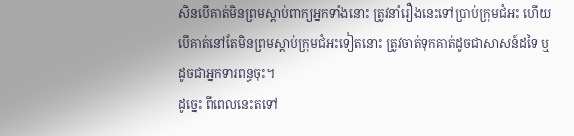សិនបើគាត់មិនព្រមស្ដាប់ពាក្យអ្នកទាំងនោះ ត្រូវនាំរឿងនេះទៅប្រាប់ក្រុមជំអះ ហើយបើគាត់នៅតែមិនព្រមស្ដាប់ក្រុមជំអះទៀតនោះ ត្រូវចាត់ទុកគាត់ដូចជាសាសន៍ដទៃ ឬដូចជាអ្នកទារពន្ធចុះ។
ដូច្នេះ ពីពេលនេះតទៅ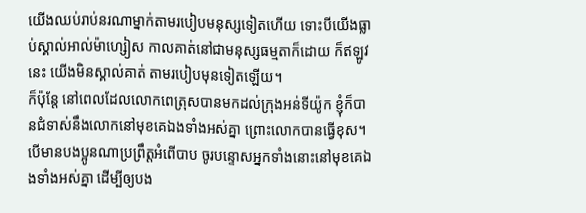យើងឈប់រាប់នរណាម្នាក់តាមរបៀបមនុស្សទៀតហើយ ទោះបីយើងធ្លាប់ស្គាល់អាល់ម៉ាហ្សៀស កាលគាត់នៅជាមនុស្សធម្មតាក៏ដោយ ក៏ឥឡូវនេះ យើងមិនស្គាល់គាត់ តាមរបៀបមុនទៀតឡើយ។
ក៏ប៉ុន្ដែ នៅពេលដែលលោកពេត្រុសបានមកដល់ក្រុងអន់ទីយ៉ូក ខ្ញុំក៏បានជំទាស់នឹងលោកនៅមុខគេឯងទាំងអស់គ្នា ព្រោះលោកបានធ្វើខុស។
បើមានបងប្អូនណាប្រព្រឹត្ដអំពើបាប ចូរបន្ទោសអ្នកទាំងនោះនៅមុខគេឯងទាំងអស់គ្នា ដើម្បីឲ្យបង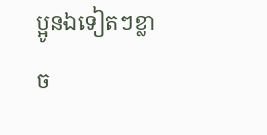ប្អូនឯទៀតៗខ្លាច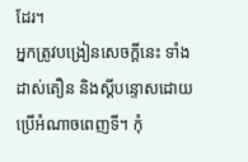ដែរ។
អ្នកត្រូវបង្រៀនសេចក្ដីនេះ ទាំងដាស់តឿន និងស្ដីបន្ទោសដោយប្រើអំណាចពេញទី។ កុំ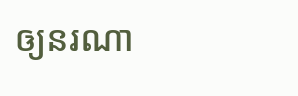ឲ្យនរណា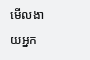មើលងាយអ្នក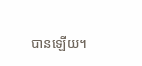បានឡើយ។